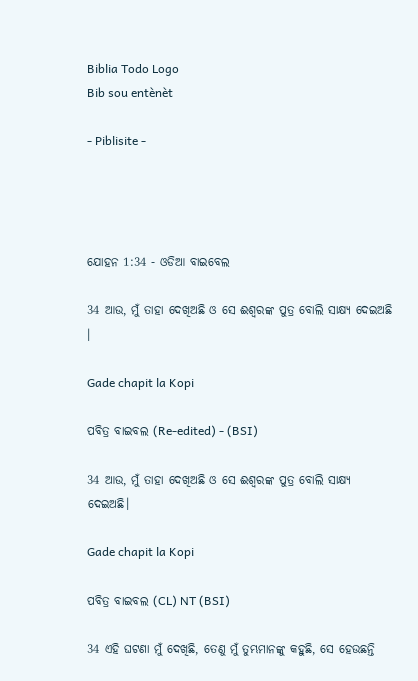Biblia Todo Logo
Bib sou entènèt

- Piblisite -




ଯୋହନ 1:34 - ଓଡିଆ ବାଇବେଲ

34 ଆଉ, ମୁଁ ତାହା ଦେଖିଅଛି ଓ ସେ ଈଶ୍ୱରଙ୍କ ପୁତ୍ର ବୋଲି ସାକ୍ଷ୍ୟ ଦେଇଅଛି ।

Gade chapit la Kopi

ପବିତ୍ର ବାଇବଲ (Re-edited) - (BSI)

34 ଆଉ, ମୁଁ ତାହା ଦେଖିଅଛି ଓ ସେ ଈଶ୍ଵରଙ୍କ ପୁତ୍ର ବୋଲି ସାକ୍ଷ୍ୟ ଦେଇଅଛି।

Gade chapit la Kopi

ପବିତ୍ର ବାଇବଲ (CL) NT (BSI)

34 ଏହି ଘଟଣା ମୁଁ ଦେଖିଛି, ତେଣୁ ମୁଁ ତୁମ୍ଭମାନଙ୍କୁ କହୁଛି, ସେ ହେଉଛନ୍ତି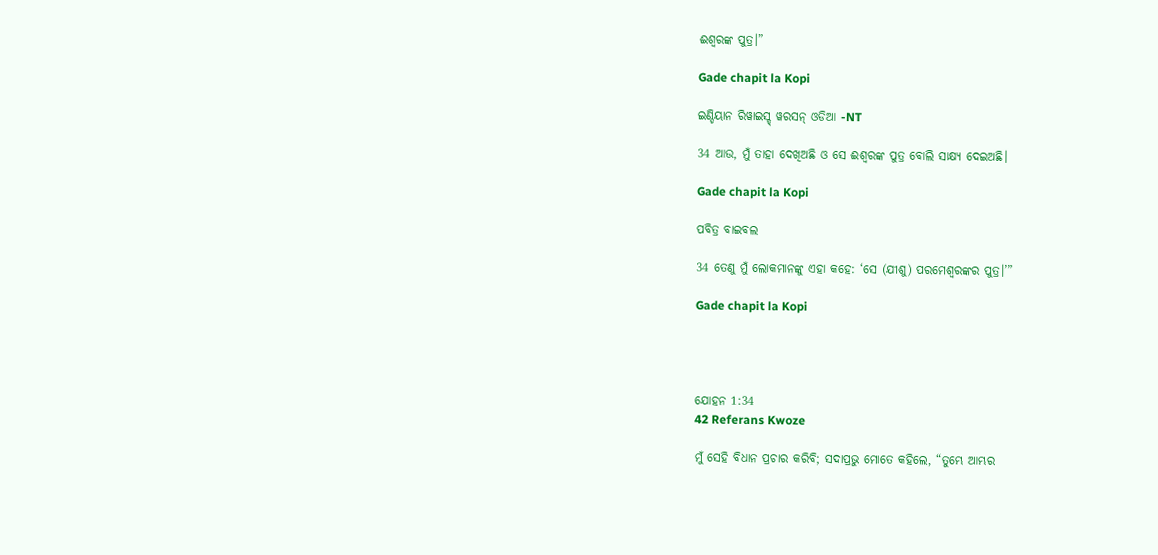ଈଶ୍ୱରଙ୍କ ପୁତ୍ର।”

Gade chapit la Kopi

ଇଣ୍ଡିୟାନ ରିୱାଇସ୍ଡ୍ ୱରସନ୍ ଓଡିଆ -NT

34 ଆଉ, ମୁଁ ତାହା ଦେଖିଅଛି ଓ ସେ ଈଶ୍ବରଙ୍କ ପୁତ୍ର ବୋଲି ସାକ୍ଷ୍ୟ ଦେଇଅଛି।

Gade chapit la Kopi

ପବିତ୍ର ବାଇବଲ

34 ତେଣୁ ମୁଁ ଲୋକମାନଙ୍କୁ ଏହା କହେ: ‘ସେ (ଯୀଶୁ) ପରମେଶ୍ୱରଙ୍କର ପୁତ୍ର।’”

Gade chapit la Kopi




ଯୋହନ 1:34
42 Referans Kwoze

ମୁଁ ସେହି ବିଧାନ ପ୍ରଚାର କରିବି; ସଦାପ୍ରଭୁ ମୋତେ କହିଲେ, “ତୁମ୍ଭେ ଆମ୍ଭର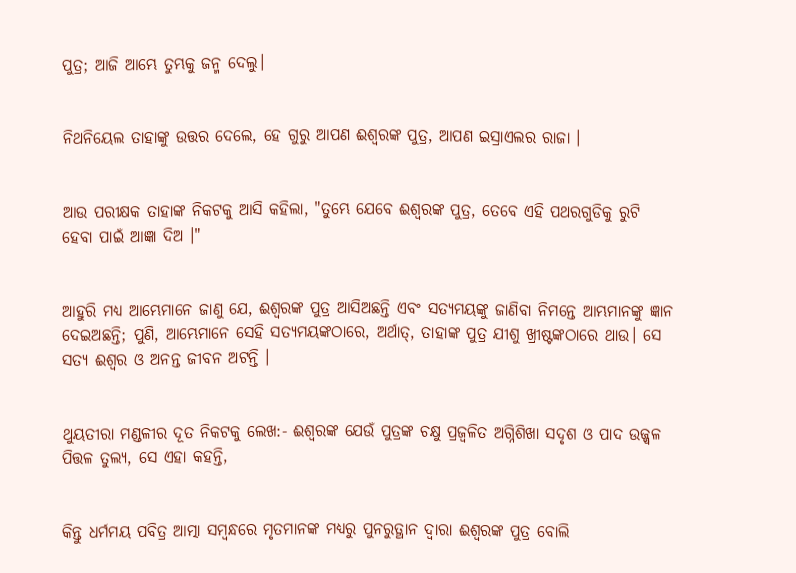ପୁତ୍ର; ଆଜି ଆମ୍ଭେ ତୁମ୍ଭକୁ ଜନ୍ମ ଦେଲୁ।


ନିଥନିୟେଲ ତାହାଙ୍କୁ ଉତ୍ତର ଦେଲେ, ହେ ଗୁରୁ ଆପଣ ଈଶ୍ୱରଙ୍କ ପୁତ୍ର, ଆପଣ ଇସ୍ରାଏଲର ରାଜା ।


ଆଉ ପରୀକ୍ଷକ ତାହାଙ୍କ ନିକଟକୁ ଆସି କହିଲା, "ତୁମ୍ଭେ ଯେବେ ଈଶ୍ୱରଙ୍କ ପୁତ୍ର, ତେବେ ଏହି ପଥରଗୁଡିକୁ ରୁଟି ହେବା ପାଇଁ ଆଜ୍ଞା ଦିଅ ।"


ଆହୁରି ମଧ୍ୟ ଆମ୍ଭେମାନେ ଜାଣୁ ଯେ, ଈଶ୍ୱରଙ୍କ ପୁତ୍ର ଆସିଅଛନ୍ତି ଏବଂ ସତ୍ୟମୟଙ୍କୁ ଜାଣିବା ନିମନ୍ତେ ଆମ୍ଭମାନଙ୍କୁ ଜ୍ଞାନ ଦେଇଅଛନ୍ତି; ପୁଣି, ଆମ୍ଭେମାନେ ସେହି ସତ୍ୟମୟଙ୍କଠାରେ, ଅର୍ଥାତ୍‍, ତାହାଙ୍କ ପୁତ୍ର ଯୀଶୁ ଖ୍ରୀଷ୍ଟଙ୍କଠାରେ ଥାଉ। ସେ ସତ୍ୟ ଈଶ୍ୱର ଓ ଅନନ୍ତ ଜୀବନ ଅଟନ୍ତି ।


ଥୁୟତୀରା ମଣ୍ଡଳୀର ଦୂତ ନିକଟକୁ ଲେଖ:- ଈଶ୍ୱରଙ୍କ ଯେଉଁ ପୁତ୍ରଙ୍କ ଚକ୍ଷୁ ପ୍ରଜ୍ୱଳିତ ଅଗ୍ନିଶିଖା ସଦୃଶ ଓ ପାଦ ଉଜ୍ଜ୍ୱଳ ପିତ୍ତଳ ତୁଲ୍ୟ, ସେ ଏହା କହନ୍ତି,


କିନ୍ତୁ ଧର୍ମମୟ ପବିତ୍ର ଆତ୍ମା ସମ୍ବନ୍ଧରେ ମୃତମାନଙ୍କ ମଧ୍ୟରୁ ପୁନରୁତ୍ଥାନ ଦ୍ୱାରା ଈଶ୍ୱରଙ୍କ ପୁତ୍ର ବୋଲି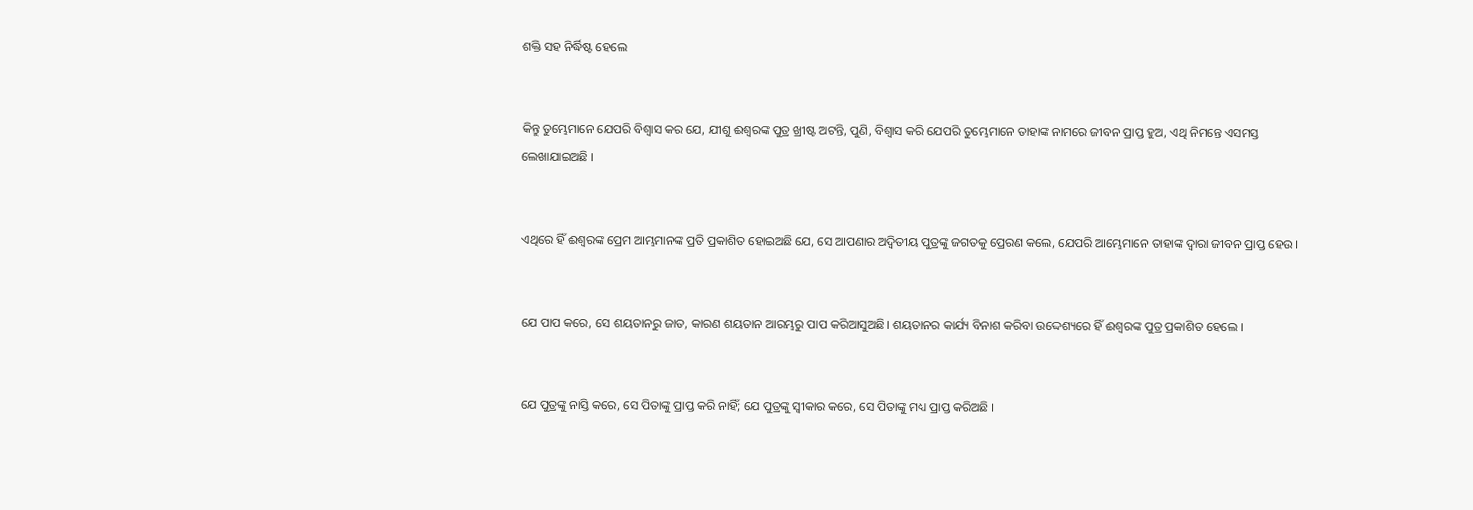ଶକ୍ତି ସହ ନିର୍ଦ୍ଧିଷ୍ଟ ହେଲେ


କିନ୍ତୁ ତୁମ୍ଭେମାନେ ଯେପରି ବିଶ୍ୱାସ କର ଯେ, ଯୀଶୁ ଈଶ୍ୱରଙ୍କ ପୁତ୍ର ଖ୍ରୀଷ୍ଟ ଅଟନ୍ତି, ପୁଣି, ବିଶ୍ୱାସ କରି ଯେପରି ତୁମ୍ଭେମାନେ ତାହାଙ୍କ ନାମରେ ଜୀବନ ପ୍ରାପ୍ତ ହୁଅ, ଏଥି ନିମନ୍ତେ ଏସମସ୍ତ ଲେଖାଯାଇଅଛି ।


ଏଥିରେ ହିଁ ଈଶ୍ୱରଙ୍କ ପ୍ରେମ ଆମ୍ଭମାନଙ୍କ ପ୍ରତି ପ୍ରକାଶିତ ହୋଇଅଛି ଯେ, ସେ ଆପଣାର ଅଦ୍ୱିତୀୟ ପୁତ୍ରଙ୍କୁ ଜଗତକୁ ପ୍ରେରଣ କଲେ, ଯେପରି ଆମ୍ଭେମାନେ ତାହାଙ୍କ ଦ୍ୱାରା ଜୀବନ ପ୍ରାପ୍ତ ହେଉ ।


ଯେ ପାପ କରେ, ସେ ଶୟତାନରୁ ଜାତ, କାରଣ ଶୟତାନ ଆରମ୍ଭରୁ ପାପ କରିଆସୁଅଛି। ଶୟତାନର କାର୍ଯ୍ୟ ବିନାଶ କରିବା ଉଦ୍ଦେଶ୍ୟରେ ହିଁ ଈଶ୍ୱରଙ୍କ ପୁତ୍ର ପ୍ରକାଶିତ ହେଲେ ।


ଯେ ପୁତ୍ରଙ୍କୁ ନାସ୍ତି କରେ, ସେ ପିତାଙ୍କୁ ପ୍ରାପ୍ତ କରି ନାହିଁ; ଯେ ପୁତ୍ରଙ୍କୁ ସ୍ୱୀକାର କରେ, ସେ ପିତାଙ୍କୁ ମଧ୍ୟ ପ୍ରାପ୍ତ କରିଅଛି ।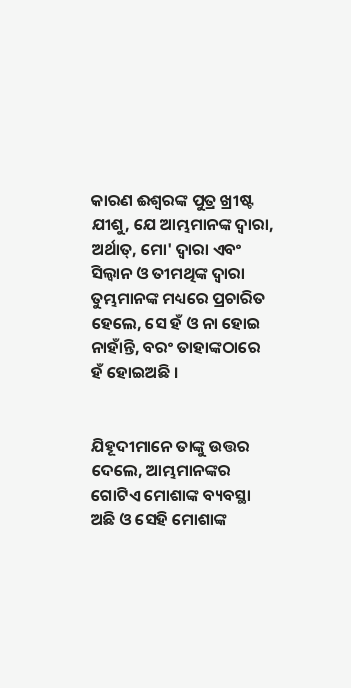କାରଣ ଈଶ୍ୱରଙ୍କ ପୁତ୍ର ଖ୍ରୀଷ୍ଟ ଯୀଶୁ, ଯେ ଆମ୍ଭମାନଙ୍କ ଦ୍ୱାରା, ଅର୍ଥାତ୍‍, ମୋ' ଦ୍ୱାରା ଏବଂ ସିଲ୍ୱାନ ଓ ତୀମଥିଙ୍କ ଦ୍ୱାରା ତୁମ୍ଭମାନଙ୍କ ମଧ୍ୟରେ ପ୍ରଚାରିତ ହେଲେ, ସେ ହଁ ଓ ନା ହୋଇ ନାହାଁନ୍ତି, ବରଂ ତାହାଙ୍କଠାରେ ହଁ ହୋଇଅଛି ।


ଯିହୂଦୀମାନେ ତାଙ୍କୁ ଉତ୍ତର ଦେଲେ, ଆମ୍ଭମାନଙ୍କର ଗୋଟିଏ ମୋଶାଙ୍କ ବ୍ୟବସ୍ଥା ଅଛି ଓ ସେହି ମୋଶାଙ୍କ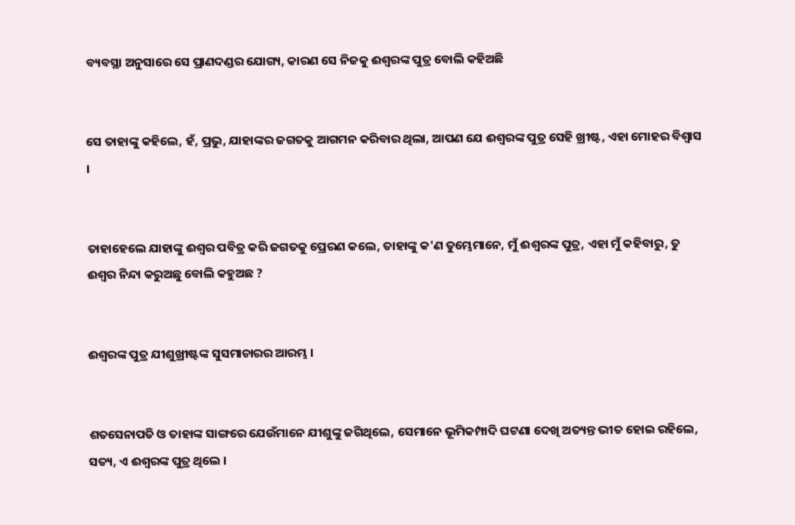ବ୍ୟବସ୍ଥା ଅନୁସାରେ ସେ ପ୍ରାଣଦଣ୍ଡର ଯୋଗ୍ୟ, କାରଣ ସେ ନିଜକୁ ଈଶ୍ୱରଙ୍କ ପୁତ୍ର ବୋଲି କହିଅଛି


ସେ ତାହାଙ୍କୁ କହିଲେ, ହଁ, ପ୍ରଭୁ, ଯାହାଙ୍କର ଜଗତକୁ ଆଗମନ କରିବାର ଥିଲା, ଆପଣ ଯେ ଈଶ୍ୱରଙ୍କ ପୁତ୍ର ସେହି ଖ୍ରୀଷ୍ଟ, ଏହା ମୋହର ବିଶ୍ୱାସ ।


ତାହାହେଲେ ଯାହାଙ୍କୁ ଈଶ୍ୱର ପବିତ୍ର କରି ଜଗତକୁ ପ୍ରେରଣ କଲେ, ତାହାଙ୍କୁ କ'ଣ ତୁମ୍ଭେମାନେ, ମୁଁ ଈଶ୍ୱରଙ୍କ ପୁତ୍ର, ଏହା ମୁଁ କହିବାରୁ, ତୁ ଈଶ୍ୱର ନିନ୍ଦା କରୁଅଛୁ ବୋଲି କହୁଅଛ ?


ଈଶ୍ୱରଙ୍କ ପୁତ୍ର ଯୀଶୁଖ୍ରୀଷ୍ଟଙ୍କ ସୁସମାଚାରର ଆରମ୍ଭ ।


ଶତସେନାପତି ଓ ତାହାଙ୍କ ସାଙ୍ଗରେ ଯେଉଁମାନେ ଯୀଶୁଙ୍କୁ ଜଗିଥିଲେ, ସେମାନେ ଭୂମିକମ୍ପାଦି ଘଟଣା ଦେଖି ଅତ୍ୟନ୍ତ ଭୀତ ହୋଇ ରହିଲେ, ସତ୍ୟ, ଏ ଈଶ୍ୱରଙ୍କ ପୁତ୍ର ଥିଲେ ।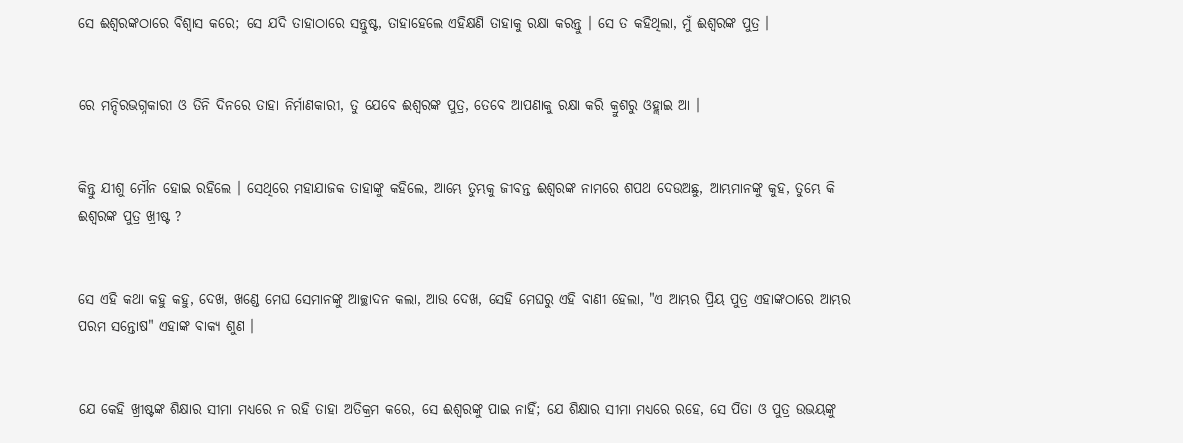ସେ ଈଶ୍ୱରଙ୍କଠାରେ ବିଶ୍ୱାସ କରେ; ସେ ଯଦି ତାହାଠାରେ ସନ୍ତୁଷ୍ଟ, ତାହାହେଲେ ଏହିକ୍ଷଣି ତାହାକୁ ରକ୍ଷା କରନ୍ତୁ । ସେ ତ କହିଥିଲା, ମୁଁ ଈଶ୍ୱରଙ୍କ ପୁତ୍ର ।


ରେ ମନ୍ଦିରଭଗ୍ନକାରୀ ଓ ତିନି ଦିନରେ ତାହା ନିର୍ମାଣକାରୀ, ତୁ ଯେବେ ଈଶ୍ୱରଙ୍କ ପୁତ୍ର, ତେବେ ଆପଣାକୁ ରକ୍ଷା କରି କ୍ରୁଶରୁ ଓହ୍ଲାଇ ଆ ।


କିନ୍ତୁ ଯୀଶୁ ମୌନ ହୋଇ ରହିଲେ । ସେଥିରେ ମହାଯାଜକ ତାହାଙ୍କୁ କହିଲେ, ଆମ୍ଭେ ତୁମ୍ଭକୁ ଜୀବନ୍ତ ଈଶ୍ୱରଙ୍କ ନାମରେ ଶପଥ ଦେଉଅଛୁ, ଆମ୍ଭମାନଙ୍କୁ କୁହ, ତୁମ୍ଭେ କି ଈଶ୍ୱରଙ୍କ ପୁତ୍ର ଖ୍ରୀଷ୍ଟ ?


ସେ ଏହି କଥା କହୁ କହୁ, ଦେଖ, ଖଣ୍ଡେ ମେଘ ସେମାନଙ୍କୁ ଆଚ୍ଛାଦନ କଲା, ଆଉ ଦେଖ, ସେହି ମେଘରୁ ଏହି ବାଣୀ ହେଲା, "ଏ ଆମ୍ଭର ପ୍ରିୟ ପୁତ୍ର ଏହାଙ୍କଠାରେ ଆମ୍ଭର ପରମ ସନ୍ତୋଷ" ଏହାଙ୍କ ବାକ୍ୟ ଶୁଣ ।


ଯେ କେହି ଖ୍ରୀଷ୍ଟଙ୍କ ଶିକ୍ଷାର ସୀମା ମଧ୍ୟରେ ନ ରହି ତାହା ଅତିକ୍ରମ କରେ, ସେ ଈଶ୍ୱରଙ୍କୁ ପାଇ ନାହିଁ; ଯେ ଶିକ୍ଷାର ସୀମା ମଧ୍ୟରେ ରହେ, ସେ ପିତା ଓ ପୁତ୍ର ଉଭୟଙ୍କୁ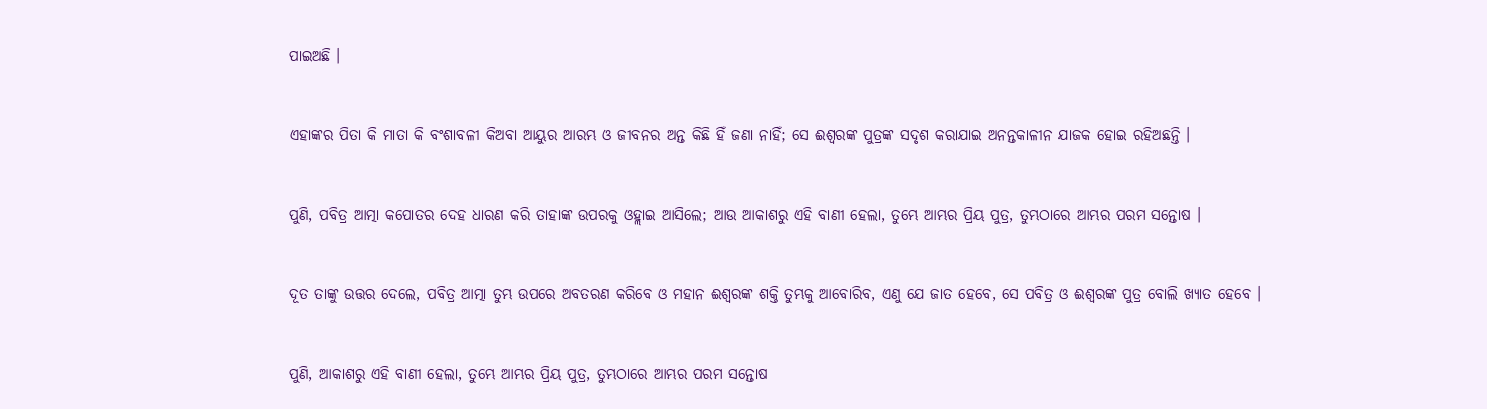ପାଇଅଛି ।


ଏହାଙ୍କର ପିତା କି ମାତା କି ବଂଶାବଳୀ କିଅବା ଆୟୁର ଆରମ୍ଭ ଓ ଜୀବନର ଅନ୍ତ କିଛି ହିଁ ଜଣା ନାହିଁ; ସେ ଈଶ୍ୱରଙ୍କ ପୁତ୍ରଙ୍କ ସଦୃଶ କରାଯାଇ ଅନନ୍ତକାଳୀନ ଯାଜକ ହୋଇ ରହିଅଛନ୍ତି ।


ପୁଣି, ପବିତ୍ର ଆତ୍ମା କପୋତର ଦେହ ଧାରଣ କରି ତାହାଙ୍କ ଉପରକୁ ଓହ୍ଲାଇ ଆସିଲେ; ଆଉ ଆକାଶରୁ ଏହି ବାଣୀ ହେଲା, ତୁମ୍ଭେ ଆମ୍ଭର ପ୍ରିୟ ପୁତ୍ର, ତୁମ୍ଭଠାରେ ଆମ୍ଭର ପରମ ସନ୍ତୋଷ ।


ଦୂତ ତାଙ୍କୁ ଉତ୍ତର ଦେଲେ, ପବିତ୍ର ଆତ୍ମା ତୁମ୍ଭ ଉପରେ ଅବତରଣ କରିବେ ଓ ମହାନ ଈଶ୍ୱରଙ୍କ ଶକ୍ତି ତୁମ୍ଭକୁ ଆବୋରିବ, ଏଣୁ ଯେ ଜାତ ହେବେ, ସେ ପବିତ୍ର ଓ ଈଶ୍ୱରଙ୍କ ପୁତ୍ର ବୋଲି ଖ୍ୟାତ ହେବେ ।


ପୁଣି, ଆକାଶରୁ ଏହି ବାଣୀ ହେଲା, ତୁମ୍ଭେ ଆମ୍ଭର ପ୍ରିୟ ପୁତ୍ର, ତୁମ୍ଭଠାରେ ଆମ୍ଭର ପରମ ସନ୍ତୋଷ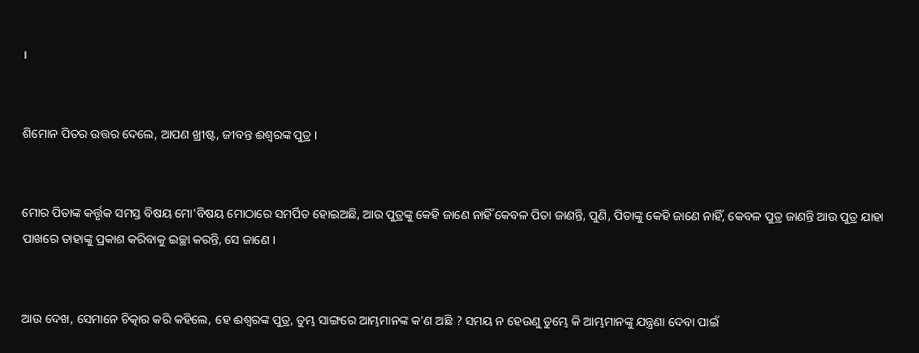।


ଶିମୋନ ପିତର ଉତ୍ତର ଦେଲେ, ଆପଣ ଖ୍ରୀଷ୍ଟ, ଜୀବନ୍ତ ଈଶ୍ୱରଙ୍କ ପୁତ୍ର ।


ମୋର ପିତାଙ୍କ କର୍ତ୍ତୃକ ସମସ୍ତ ବିଷୟ ମୋ'ବିଷୟ ମୋଠାରେ ସମର୍ପିତ ହୋଇଅଛି, ଆଉ ପୁତ୍ରଙ୍କୁ କେହି ଜାଣେ ନାହିଁ କେବଳ ପିତା ଜାଣନ୍ତି, ପୁଣି, ପିତାଙ୍କୁ କେହି ଜାଣେ ନାହିଁ, କେବଳ ପୁତ୍ର ଜାଣନ୍ତି ଆଉ ପୁତ୍ର ଯାହା ପାଖରେ ତାହାଙ୍କୁ ପ୍ରକାଶ କରିବାକୁ ଇଚ୍ଛା କରନ୍ତି, ସେ ଜାଣେ ।


ଆଉ ଦେଖ, ସେମାନେ ଚିତ୍କାର କରି କହିଲେ, ହେ ଈଶ୍ୱରଙ୍କ ପୁତ୍ର, ତୁମ୍ଭ ସାଙ୍ଗରେ ଆମ୍ଭମାନଙ୍କ କ'ଣ ଅଛି ? ସମୟ ନ ହେଉଣୁ ତୁମ୍ଭେ କି ଆମ୍ଭମାନଙ୍କୁ ଯନ୍ତ୍ରଣା ଦେବା ପାଇଁ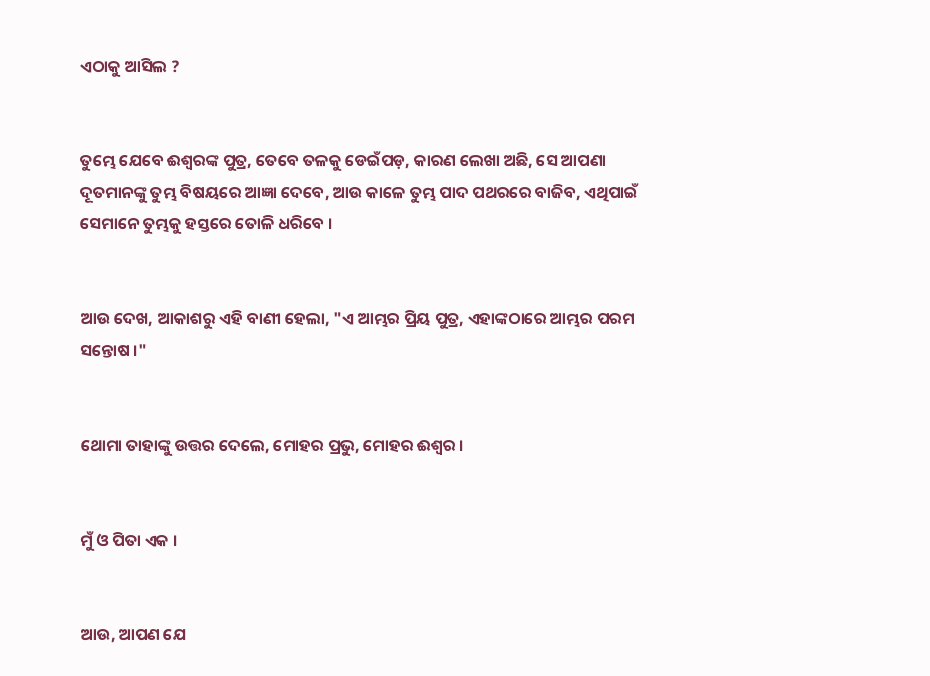ଏଠାକୁ ଆସିଲ ?


ତୁମ୍ଭେ ଯେବେ ଈଶ୍ୱରଙ୍କ ପୁତ୍ର, ତେବେ ତଳକୁ ଡେଇଁପଡ଼, କାରଣ ଲେଖା ଅଛି, ସେ ଆପଣା ଦୂତମାନଙ୍କୁ ତୁମ୍ଭ ବିଷୟରେ ଆଜ୍ଞା ଦେବେ, ଆଉ କାଳେ ତୁମ୍ଭ ପାଦ ପଥରରେ ବାଜିବ, ଏଥିପାଇଁ ସେମାନେ ତୁମ୍ଭକୁ ହସ୍ତରେ ତୋଳି ଧରିବେ ।


ଆଉ ଦେଖ, ଆକାଶରୁ ଏହି ବାଣୀ ହେଲା, "ଏ ଆମ୍ଭର ପ୍ରିୟ ପୁତ୍ର, ଏହାଙ୍କଠାରେ ଆମ୍ଭର ପରମ ସନ୍ତୋଷ ।"


ଥୋମା ତାହାଙ୍କୁ ଉତ୍ତର ଦେଲେ, ମୋହର ପ୍ରଭୁ, ମୋହର ଈଶ୍ୱର ।


ମୁଁ ଓ ପିତା ଏକ ।


ଆଉ, ଆପଣ ଯେ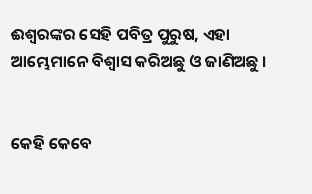ଈଶ୍ୱରଙ୍କର ସେହି ପବିତ୍ର ପୁରୁଷ, ଏହା ଆମ୍ଭେମାନେ ବିଶ୍ୱାସ କରିଅଛୁ ଓ ଜାଣିଅଛୁ ।


କେହି କେବେ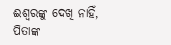ଈଶ୍ୱରଙ୍କୁ ଦେଖି ନାହିଁ, ପିତାଙ୍କ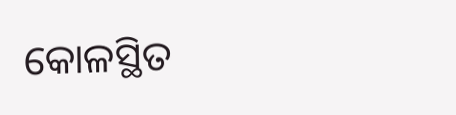କୋଳସ୍ଥିତ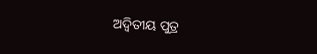ଅଦ୍ୱିତୀୟ ପୁତ୍ର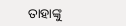ତାହାଙ୍କୁ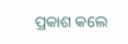ପ୍ରକାଶ କଲେ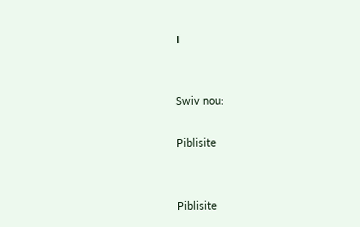।


Swiv nou:

Piblisite


Piblisite